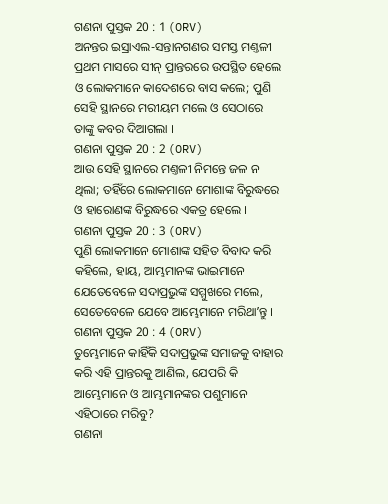ଗଣନା ପୁସ୍ତକ 20 : 1 (ORV)
ଅନନ୍ତର ଇସ୍ରାଏଲ-ସନ୍ତାନଗଣର ସମସ୍ତ ମଣ୍ତଳୀ ପ୍ରଥମ ମାସରେ ସୀନ୍ ପ୍ରାନ୍ତରରେ ଉପସ୍ଥିତ ହେଲେ ଓ ଲୋକମାନେ କାଦେଶରେ ବାସ କଲେ; ପୁଣି ସେହି ସ୍ଥାନରେ ମରୀୟମ ମଲେ ଓ ସେଠାରେ ତାଙ୍କୁ କବର ଦିଆଗଲା ।
ଗଣନା ପୁସ୍ତକ 20 : 2 (ORV)
ଆଉ ସେହି ସ୍ଥାନରେ ମଣ୍ତଳୀ ନିମନ୍ତେ ଜଳ ନ ଥିଲା; ତହିଁରେ ଲୋକମାନେ ମୋଶାଙ୍କ ବିରୁଦ୍ଧରେ ଓ ହାରୋଣଙ୍କ ବିରୁଦ୍ଧରେ ଏକତ୍ର ହେଲେ ।
ଗଣନା ପୁସ୍ତକ 20 : 3 (ORV)
ପୁଣି ଲୋକମାନେ ମୋଶାଙ୍କ ସହିତ ବିବାଦ କରି କହିଲେ, ହାୟ, ଆମ୍ଭମାନଙ୍କ ଭାଇମାନେ ଯେତେବେଳେ ସଦାପ୍ରଭୁଙ୍କ ସମ୍ମୁଖରେ ମଲେ, ସେତେବେଳେ ଯେବେ ଆମ୍ଭେମାନେ ମରିଥାʼନ୍ତୁ ।
ଗଣନା ପୁସ୍ତକ 20 : 4 (ORV)
ତୁମ୍ଭେମାନେ କାହିଁକି ସଦାପ୍ରଭୁଙ୍କ ସମାଜକୁ ବାହାର କରି ଏହି ପ୍ରାନ୍ତରକୁ ଆଣିଲ, ଯେପରି କି ଆମ୍ଭେମାନେ ଓ ଆମ୍ଭମାନଙ୍କର ପଶୁମାନେ ଏହିଠାରେ ମରିବୁ?
ଗଣନା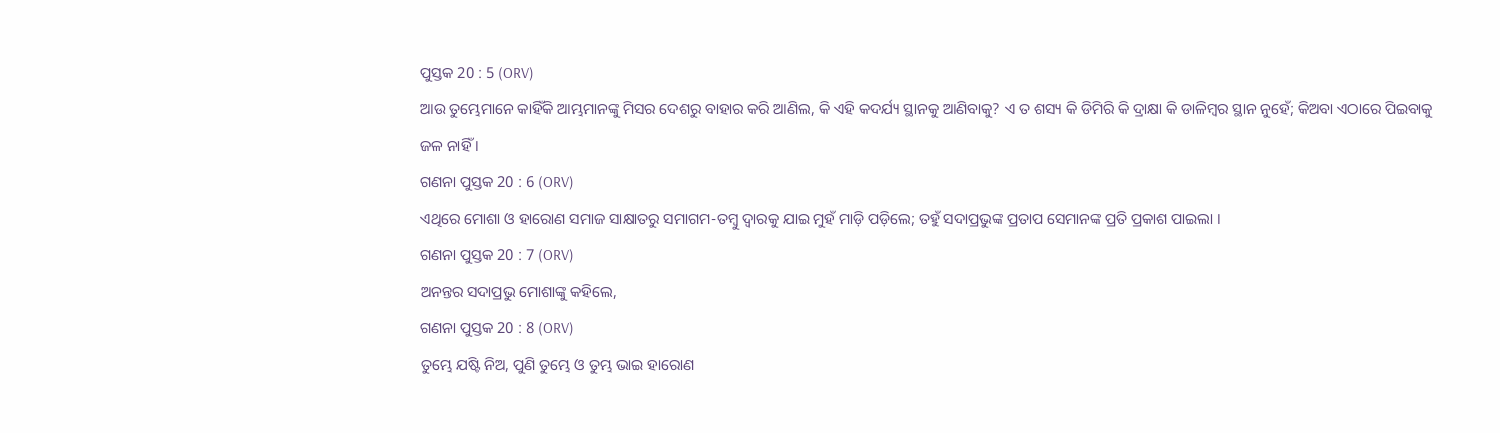ପୁସ୍ତକ 20 : 5 (ORV)
ଆଉ ତୁମ୍ଭେମାନେ କାହିଁକି ଆମ୍ଭମାନଙ୍କୁ ମିସର ଦେଶରୁ ବାହାର କରି ଆଣିଲ, କି ଏହି କଦର୍ଯ୍ୟ ସ୍ଥାନକୁ ଆଣିବାକୁ? ଏ ତ ଶସ୍ୟ କି ଡିମିରି କି ଦ୍ରାକ୍ଷା କି ଡାଳିମ୍ଵର ସ୍ଥାନ ନୁହେଁ; କିଅବା ଏଠାରେ ପିଇବାକୁ ଜଳ ନାହିଁ ।
ଗଣନା ପୁସ୍ତକ 20 : 6 (ORV)
ଏଥିରେ ମୋଶା ଓ ହାରୋଣ ସମାଜ ସାକ୍ଷାତରୁ ସମାଗମ-ତମ୍ଵୁ ଦ୍ଵାରକୁ ଯାଇ ମୁହଁ ମାଡ଼ି ପଡ଼ିଲେ; ତହୁଁ ସଦାପ୍ରଭୁଙ୍କ ପ୍ରତାପ ସେମାନଙ୍କ ପ୍ରତି ପ୍ରକାଶ ପାଇଲା ।
ଗଣନା ପୁସ୍ତକ 20 : 7 (ORV)
ଅନନ୍ତର ସଦାପ୍ରଭୁ ମୋଶାଙ୍କୁ କହିଲେ,
ଗଣନା ପୁସ୍ତକ 20 : 8 (ORV)
ତୁମ୍ଭେ ଯଷ୍ଟି ନିଅ, ପୁଣି ତୁମ୍ଭେ ଓ ତୁମ୍ଭ ଭାଇ ହାରୋଣ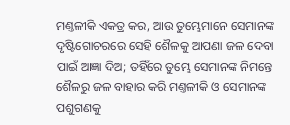ମଣ୍ତଳୀକି ଏକତ୍ର କର, ଆଉ ତୁମ୍ଭେମାନେ ସେମାନଙ୍କ ଦୃଷ୍ଟିଗୋଚରରେ ସେହି ଶୈଳକୁ ଆପଣା ଜଳ ଦେବା ପାଇଁ ଆଜ୍ଞା ଦିଅ; ତହିଁରେ ତୁମ୍ଭେ ସେମାନଙ୍କ ନିମନ୍ତେ ଶୈଳରୁ ଜଳ ବାହାର କରି ମଣ୍ତଳୀକି ଓ ସେମାନଙ୍କ ପଶୁଗଣକୁ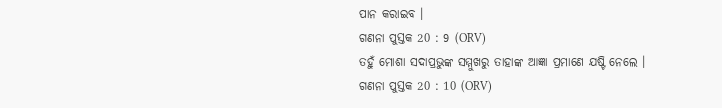ପାନ କରାଇବ ।
ଗଣନା ପୁସ୍ତକ 20 : 9 (ORV)
ତହୁଁ ମୋଶା ସଦାପ୍ରଭୁଙ୍କ ସମ୍ମୁଖରୁ ତାହାଙ୍କ ଆଜ୍ଞା ପ୍ରମାଣେ ଯଷ୍ଟି ନେଲେ ।
ଗଣନା ପୁସ୍ତକ 20 : 10 (ORV)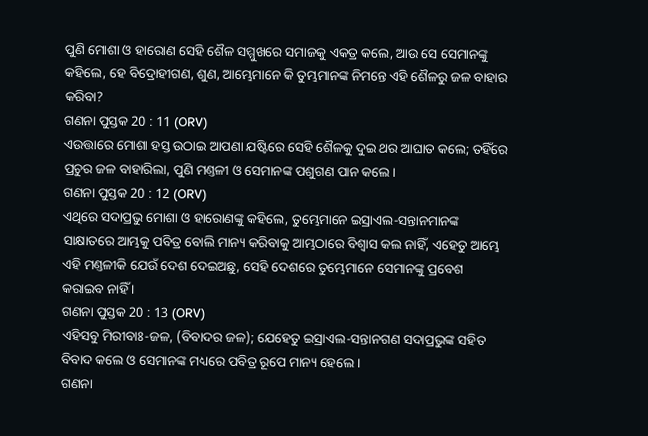ପୁଣି ମୋଶା ଓ ହାରୋଣ ସେହି ଶୈଳ ସମ୍ମୁଖରେ ସମାଜକୁ ଏକତ୍ର କଲେ, ଆଉ ସେ ସେମାନଙ୍କୁ କହିଲେ, ହେ ବିଦ୍ରୋହୀଗଣ, ଶୁଣ, ଆମ୍ଭେମାନେ କି ତୁମ୍ଭମାନଙ୍କ ନିମନ୍ତେ ଏହି ଶୈଳରୁ ଜଳ ବାହାର କରିବା?
ଗଣନା ପୁସ୍ତକ 20 : 11 (ORV)
ଏଉତ୍ତାରେ ମୋଶା ହସ୍ତ ଉଠାଇ ଆପଣା ଯଷ୍ଟିରେ ସେହି ଶୈଳକୁ ଦୁଇ ଥର ଆଘାତ କଲେ; ତହିଁରେ ପ୍ରଚୁର ଜଳ ବାହାରିଲା, ପୁଣି ମଣ୍ତଳୀ ଓ ସେମାନଙ୍କ ପଶୁଗଣ ପାନ କଲେ ।
ଗଣନା ପୁସ୍ତକ 20 : 12 (ORV)
ଏଥିରେ ସଦାପ୍ରଭୁ ମୋଶା ଓ ହାରୋଣଙ୍କୁ କହିଲେ, ତୁମ୍ଭେମାନେ ଇସ୍ରାଏଲ-ସନ୍ତାନମାନଙ୍କ ସାକ୍ଷାତରେ ଆମ୍ଭକୁ ପବିତ୍ର ବୋଲି ମାନ୍ୟ କରିବାକୁ ଆମ୍ଭଠାରେ ବିଶ୍ଵାସ କଲ ନାହିଁ, ଏହେତୁ ଆମ୍ଭେ ଏହି ମଣ୍ତଳୀକି ଯେଉଁ ଦେଶ ଦେଇଅଛୁ, ସେହି ଦେଶରେ ତୁମ୍ଭେମାନେ ସେମାନଙ୍କୁ ପ୍ରବେଶ କରାଇବ ନାହିଁ ।
ଗଣନା ପୁସ୍ତକ 20 : 13 (ORV)
ଏହିସବୁ ମିରୀବାଃ-ଜଳ, (ବିବାଦର ଜଳ); ଯେହେତୁ ଇସ୍ରାଏଲ-ସନ୍ତାନଗଣ ସଦାପ୍ରଭୁଙ୍କ ସହିତ ବିବାଦ କଲେ ଓ ସେମାନଙ୍କ ମଧ୍ୟରେ ପବିତ୍ର ରୂପେ ମାନ୍ୟ ହେଲେ ।
ଗଣନା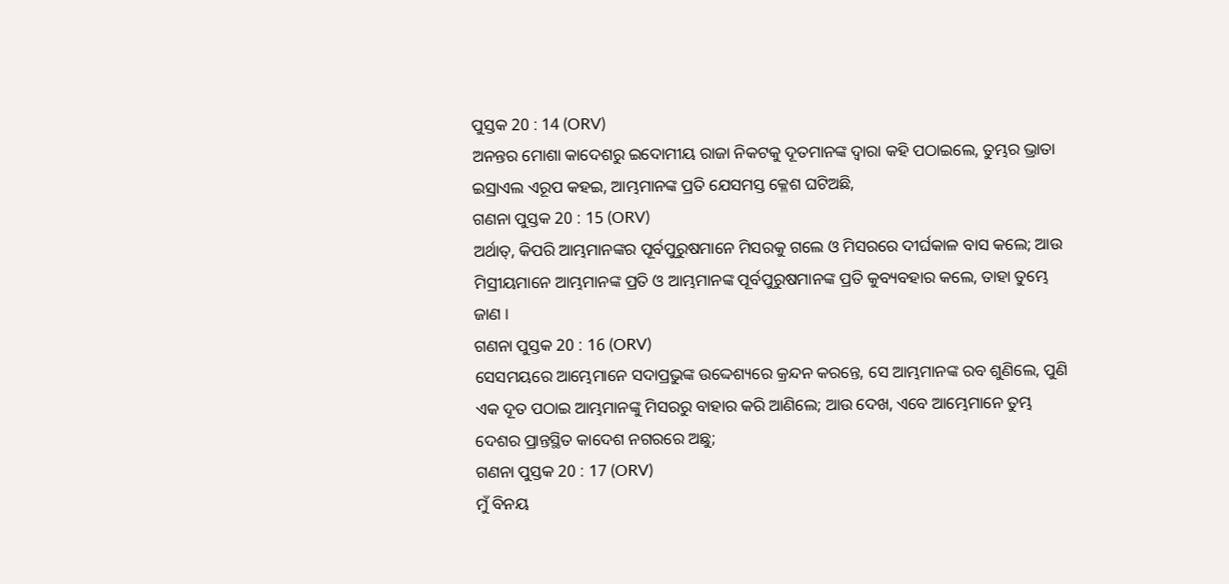ପୁସ୍ତକ 20 : 14 (ORV)
ଅନନ୍ତର ମୋଶା କାଦେଶରୁ ଇଦୋମୀୟ ରାଜା ନିକଟକୁ ଦୂତମାନଙ୍କ ଦ୍ଵାରା କହି ପଠାଇଲେ, ତୁମ୍ଭର ଭ୍ରାତା ଇସ୍ରାଏଲ ଏରୂପ କହଇ, ଆମ୍ଭମାନଙ୍କ ପ୍ରତି ଯେସମସ୍ତ କ୍ଳେଶ ଘଟିଅଛି,
ଗଣନା ପୁସ୍ତକ 20 : 15 (ORV)
ଅର୍ଥାତ୍, କିପରି ଆମ୍ଭମାନଙ୍କର ପୂର୍ବପୁରୁଷମାନେ ମିସରକୁ ଗଲେ ଓ ମିସରରେ ଦୀର୍ଘକାଳ ବାସ କଲେ; ଆଉ ମିସ୍ରୀୟମାନେ ଆମ୍ଭମାନଙ୍କ ପ୍ରତି ଓ ଆମ୍ଭମାନଙ୍କ ପୂର୍ବପୁରୁଷମାନଙ୍କ ପ୍ରତି କୁବ୍ୟବହାର କଲେ, ତାହା ତୁମ୍ଭେ ଜାଣ ।
ଗଣନା ପୁସ୍ତକ 20 : 16 (ORV)
ସେସମୟରେ ଆମ୍ଭେମାନେ ସଦାପ୍ରଭୁଙ୍କ ଉଦ୍ଦେଶ୍ୟରେ କ୍ରନ୍ଦନ କରନ୍ତେ, ସେ ଆମ୍ଭମାନଙ୍କ ରବ ଶୁଣିଲେ, ପୁଣି ଏକ ଦୂତ ପଠାଇ ଆମ୍ଭମାନଙ୍କୁ ମିସରରୁ ବାହାର କରି ଆଣିଲେ; ଆଉ ଦେଖ, ଏବେ ଆମ୍ଭେମାନେ ତୁମ୍ଭ ଦେଶର ପ୍ରାନ୍ତସ୍ଥିତ କାଦେଶ ନଗରରେ ଅଛୁ;
ଗଣନା ପୁସ୍ତକ 20 : 17 (ORV)
ମୁଁ ବିନୟ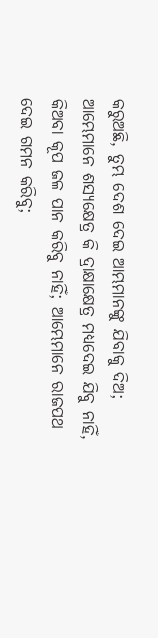କରୁଅଛି, ତୁମ୍ଭ ଦେଶ ଦେଇ ଆମ୍ଭମାନଙ୍କୁ ଯିବାକୁ ଦିଅ; ଆମ୍ଭେମାନେ ଶସ୍ୟକ୍ଷେତ୍ର କି ଦ୍ରାକ୍ଷାକ୍ଷେତ୍ର ମଧ୍ୟଦେଇ ଯିବୁ ନାହିଁ, କିଅବା କୂପ ଜଳ ପାନ କରିବୁ ନାହିଁ; ଆମ୍ଭେମାନେ ରାଜପଥ ଦେଇ ଗମନ କରିବୁ;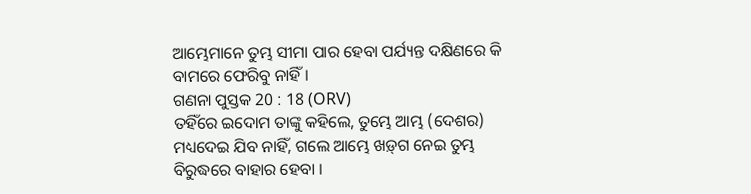ଆମ୍ଭେମାନେ ତୁମ୍ଭ ସୀମା ପାର ହେବା ପର୍ଯ୍ୟନ୍ତ ଦକ୍ଷିଣରେ କି ବାମରେ ଫେରିବୁ ନାହିଁ ।
ଗଣନା ପୁସ୍ତକ 20 : 18 (ORV)
ତହିଁରେ ଇଦୋମ ତାଙ୍କୁ କହିଲେ, ତୁମ୍ଭେ ଆମ୍ଭ (ଦେଶର) ମଧ୍ୟଦେଇ ଯିବ ନାହିଁ, ଗଲେ ଆମ୍ଭେ ଖଡ଼୍‍ଗ ନେଇ ତୁମ୍ଭ ବିରୁଦ୍ଧରେ ବାହାର ହେବା ।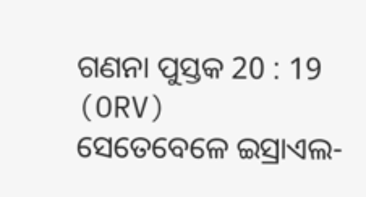ଗଣନା ପୁସ୍ତକ 20 : 19 (ORV)
ସେତେବେଳେ ଇସ୍ରାଏଲ-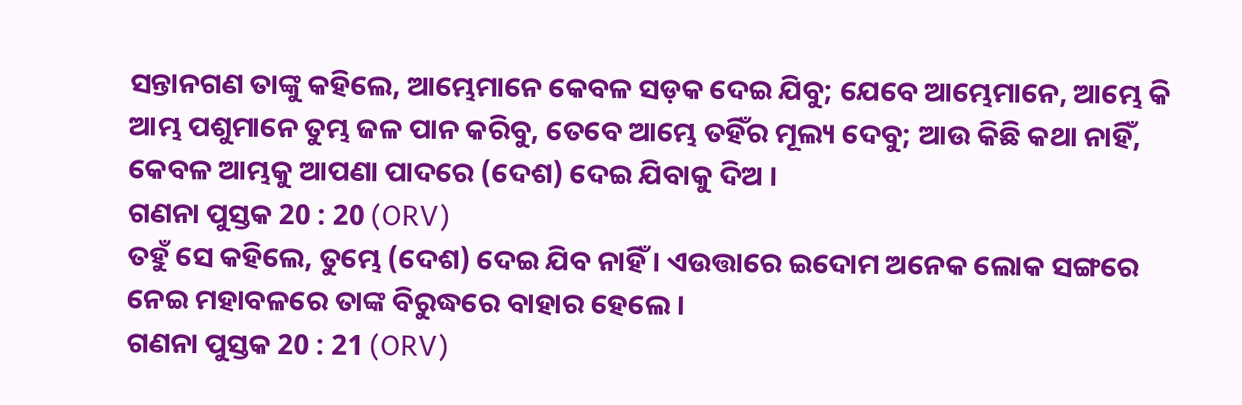ସନ୍ତାନଗଣ ତାଙ୍କୁ କହିଲେ, ଆମ୍ଭେମାନେ କେବଳ ସଡ଼କ ଦେଇ ଯିବୁ; ଯେବେ ଆମ୍ଭେମାନେ, ଆମ୍ଭେ କି ଆମ୍ଭ ପଶୁମାନେ ତୁମ୍ଭ ଜଳ ପାନ କରିବୁ, ତେବେ ଆମ୍ଭେ ତହିଁର ମୂଲ୍ୟ ଦେବୁ; ଆଉ କିଛି କଥା ନାହିଁ, କେବଳ ଆମ୍ଭକୁ ଆପଣା ପାଦରେ (ଦେଶ) ଦେଇ ଯିବାକୁ ଦିଅ ।
ଗଣନା ପୁସ୍ତକ 20 : 20 (ORV)
ତହୁଁ ସେ କହିଲେ, ତୁମ୍ଭେ (ଦେଶ) ଦେଇ ଯିବ ନାହିଁ । ଏଉତ୍ତାରେ ଇଦୋମ ଅନେକ ଲୋକ ସଙ୍ଗରେ ନେଇ ମହାବଳରେ ତାଙ୍କ ବିରୁଦ୍ଧରେ ବାହାର ହେଲେ ।
ଗଣନା ପୁସ୍ତକ 20 : 21 (ORV)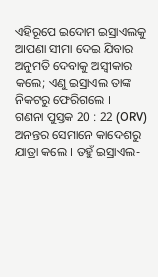ଏହିରୂପେ ଇଦୋମ ଇସ୍ରାଏଲକୁ ଆପଣା ସୀମା ଦେଇ ଯିବାର ଅନୁମତି ଦେବାକୁ ଅସ୍ଵୀକାର କଲେ; ଏଣୁ ଇସ୍ରାଏଲ ତାଙ୍କ ନିକଟରୁ ଫେରିଗଲେ ।
ଗଣନା ପୁସ୍ତକ 20 : 22 (ORV)
ଅନନ୍ତର ସେମାନେ କାଦେଶରୁ ଯାତ୍ରା କଲେ । ତହୁଁ ଇସ୍ରାଏଲ-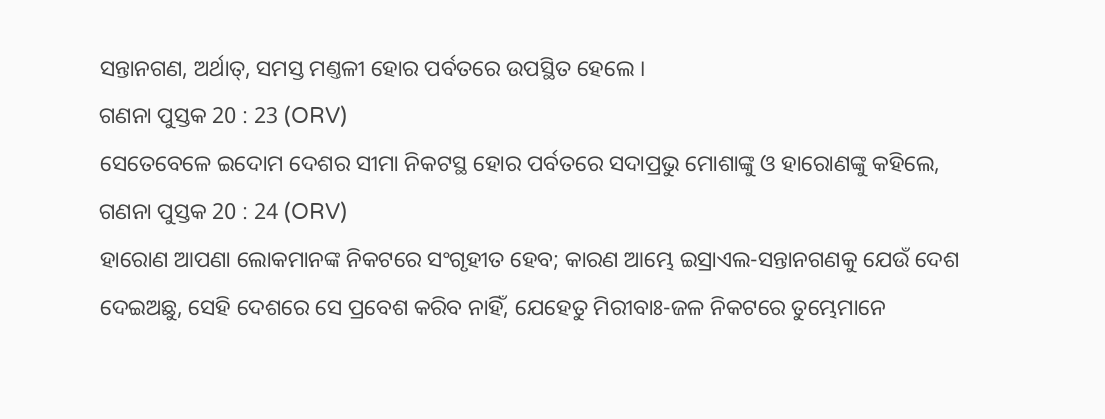ସନ୍ତାନଗଣ, ଅର୍ଥାତ୍, ସମସ୍ତ ମଣ୍ତଳୀ ହୋର ପର୍ବତରେ ଉପସ୍ଥିତ ହେଲେ ।
ଗଣନା ପୁସ୍ତକ 20 : 23 (ORV)
ସେତେବେଳେ ଇଦୋମ ଦେଶର ସୀମା ନିକଟସ୍ଥ ହୋର ପର୍ବତରେ ସଦାପ୍ରଭୁ ମୋଶାଙ୍କୁ ଓ ହାରୋଣଙ୍କୁ କହିଲେ,
ଗଣନା ପୁସ୍ତକ 20 : 24 (ORV)
ହାରୋଣ ଆପଣା ଲୋକମାନଙ୍କ ନିକଟରେ ସଂଗୃହୀତ ହେବ; କାରଣ ଆମ୍ଭେ ଇସ୍ରାଏଲ-ସନ୍ତାନଗଣକୁ ଯେଉଁ ଦେଶ ଦେଇଅଛୁ, ସେହି ଦେଶରେ ସେ ପ୍ରବେଶ କରିବ ନାହିଁ, ଯେହେତୁ ମିରୀବାଃ-ଜଳ ନିକଟରେ ତୁମ୍ଭେମାନେ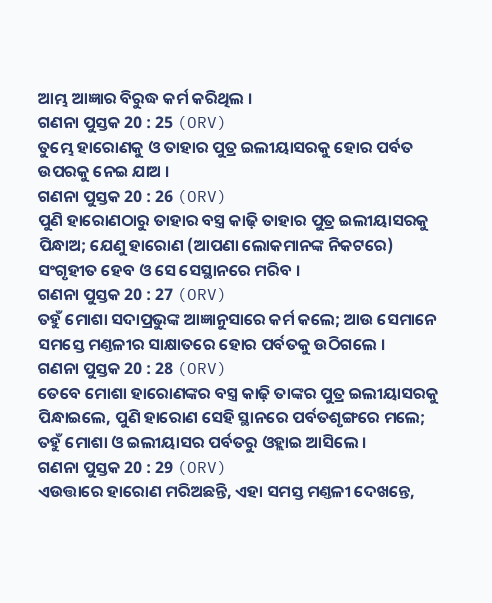ଆମ୍ଭ ଆଜ୍ଞାର ବିରୁଦ୍ଧ କର୍ମ କରିଥିଲ ।
ଗଣନା ପୁସ୍ତକ 20 : 25 (ORV)
ତୁମ୍ଭେ ହାରୋଣକୁ ଓ ତାହାର ପୁତ୍ର ଇଲୀୟାସରକୁ ହୋର ପର୍ବତ ଉପରକୁ ନେଇ ଯାଅ ।
ଗଣନା ପୁସ୍ତକ 20 : 26 (ORV)
ପୁଣି ହାରୋଣଠାରୁ ତାହାର ବସ୍ତ୍ର କାଢ଼ି ତାହାର ପୁତ୍ର ଇଲୀୟାସରକୁ ପିନ୍ଧାଅ; ଯେଣୁ ହାରୋଣ (ଆପଣା ଲୋକମାନଙ୍କ ନିକଟରେ) ସଂଗୃହୀତ ହେବ ଓ ସେ ସେସ୍ଥାନରେ ମରିବ ।
ଗଣନା ପୁସ୍ତକ 20 : 27 (ORV)
ତହୁଁ ମୋଶା ସଦାପ୍ରଭୁଙ୍କ ଆଜ୍ଞାନୁସାରେ କର୍ମ କଲେ; ଆଉ ସେମାନେ ସମସ୍ତେ ମଣ୍ତଳୀର ସାକ୍ଷାତରେ ହୋର ପର୍ବତକୁ ଉଠିଗଲେ ।
ଗଣନା ପୁସ୍ତକ 20 : 28 (ORV)
ତେବେ ମୋଶା ହାରୋଣଙ୍କର ବସ୍ତ୍ର କାଢ଼ି ତାଙ୍କର ପୁତ୍ର ଇଲୀୟାସରକୁ ପିନ୍ଧାଇଲେ, ପୁଣି ହାରୋଣ ସେହି ସ୍ଥାନରେ ପର୍ବତଶୃଙ୍ଗରେ ମଲେ; ତହୁଁ ମୋଶା ଓ ଇଲୀୟାସର ପର୍ବତରୁ ଓହ୍ଲାଇ ଆସିଲେ ।
ଗଣନା ପୁସ୍ତକ 20 : 29 (ORV)
ଏଉତ୍ତାରେ ହାରୋଣ ମରିଅଛନ୍ତି, ଏହା ସମସ୍ତ ମଣ୍ତଳୀ ଦେଖନ୍ତେ,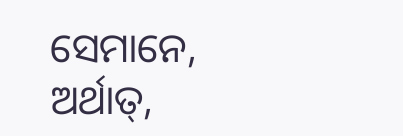ସେମାନେ, ଅର୍ଥାତ୍,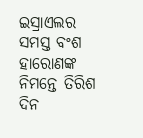ଇସ୍ରାଏଲର ସମସ୍ତ ବଂଶ ହାରୋଣଙ୍କ ନିମନ୍ତେ ତିରିଶ ଦିନ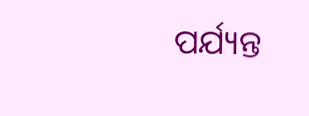ପର୍ଯ୍ୟନ୍ତ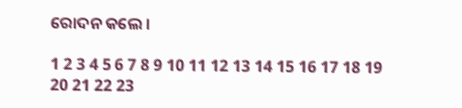ରୋଦନ କଲେ ।

1 2 3 4 5 6 7 8 9 10 11 12 13 14 15 16 17 18 19 20 21 22 23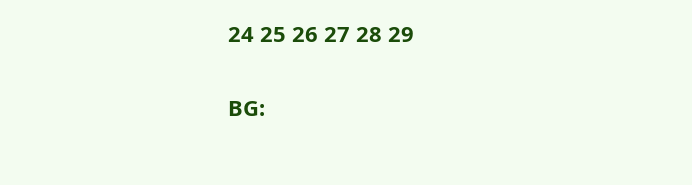24 25 26 27 28 29

BG: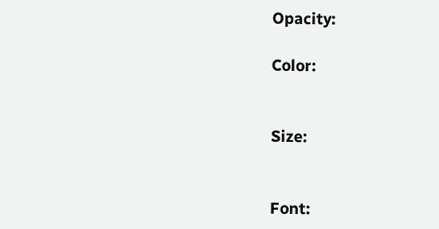Opacity:

Color:


Size:


Font: